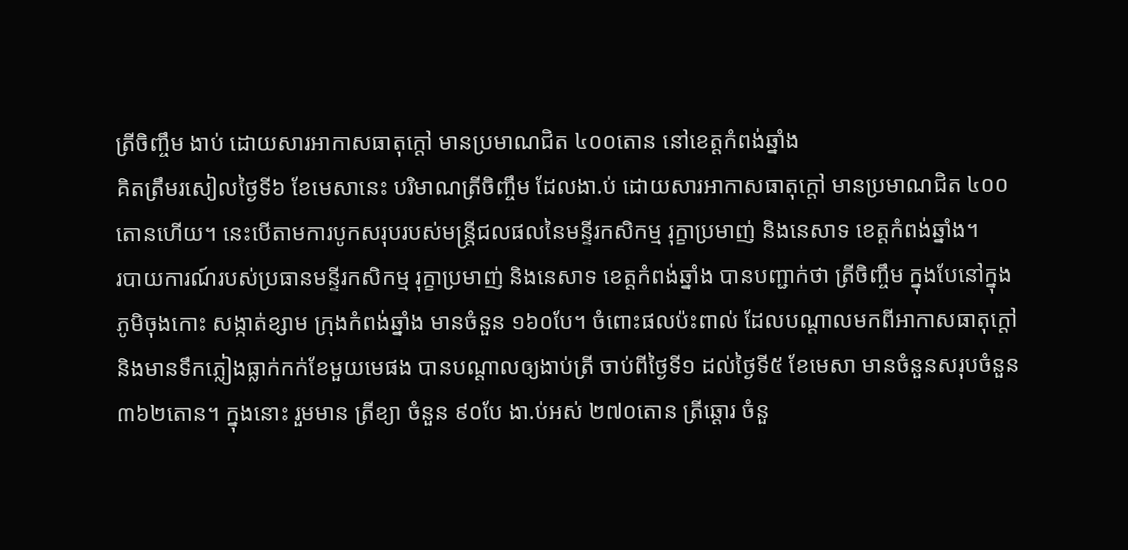ត្រីចិញ្ចឹម ងាប់ ដោយសារអាកាសធាតុក្តៅ មានប្រមាណជិត ៤០០តោន នៅខេត្តកំពង់ឆ្នាំង
គិតត្រឹមរសៀលថ្ងៃទី៦ ខែមេសានេះ បរិមាណត្រីចិញ្ចឹម ដែលងា.ប់ ដោយសារអាកាសធាតុក្តៅ មានប្រមាណជិត ៤០០តោនហើយ។ នេះបើតាមការបូកសរុបរបស់មន្ត្រីជលផលនៃមន្ទីរកសិកម្ម រុក្ខាប្រមាញ់ និងនេសាទ ខេត្តកំពង់ឆ្នាំង។
របាយការណ៍របស់ប្រធានមន្ទីរកសិកម្ម រុក្ខាប្រមាញ់ និងនេសាទ ខេត្តកំពង់ឆ្នាំង បានបញ្ជាក់ថា ត្រីចិញ្ចឹម ក្នុងបែនៅក្នុងភូមិចុងកោះ សង្កាត់ខ្សាម ក្រុងកំពង់ឆ្នាំង មានចំនួន ១៦០បែ។ ចំពោះផលប៉ះពាល់ ដែលបណ្ដាលមកពីអាកាសធាតុក្តៅ និងមានទឹកភ្លៀងធ្លាក់កក់ខែមួយមេផង បានបណ្ដាលឲ្យងាប់ត្រី ចាប់ពីថ្ងៃទី១ ដល់ថ្ងៃទី៥ ខែមេសា មានចំនួនសរុបចំនួន ៣៦២តោន។ ក្នុងនោះ រួមមាន ត្រីខ្យា ចំនួន ៩០បែ ងា.ប់អស់ ២៧០តោន ត្រីឆ្ដោរ ចំនួ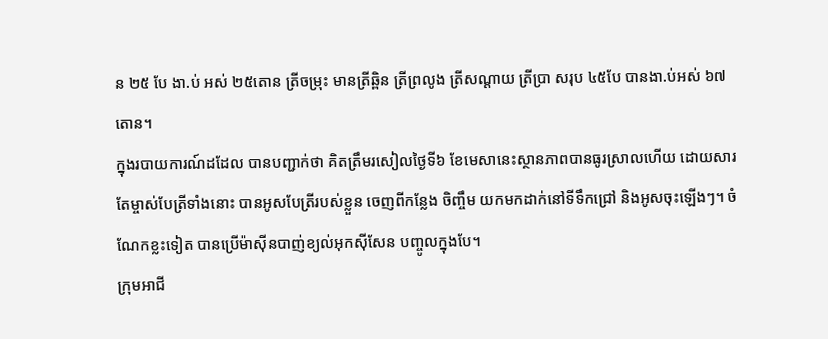ន ២៥ បែ ងា.ប់ អស់ ២៥តោន ត្រីចម្រុះ មានត្រីឆ្ពិន ត្រីព្រលូង ត្រីសណ្ដាយ ត្រីប្រា សរុប ៤៥បែ បានងា.ប់អស់ ៦៧ តោន។
ក្នុងរបាយការណ៍ដដែល បានបញ្ជាក់ថា គិតត្រឹមរសៀលថ្ងៃទី៦ ខែមេសានេះស្ថានភាពបានធូរស្រាលហើយ ដោយសារតែម្ចាស់បែត្រីទាំងនោះ បានអូសបែត្រីរបស់ខ្លួន ចេញពីកន្លែង ចិញ្ចឹម យកមកដាក់នៅទីទឹកជ្រៅ និងអូសចុះឡើងៗ។ ចំណែកខ្លះទៀត បានប្រើម៉ាស៊ីនបាញ់ខ្យល់អុកស៊ីសែន បញ្ចូលក្នុងបែ។
ក្រុមអាជី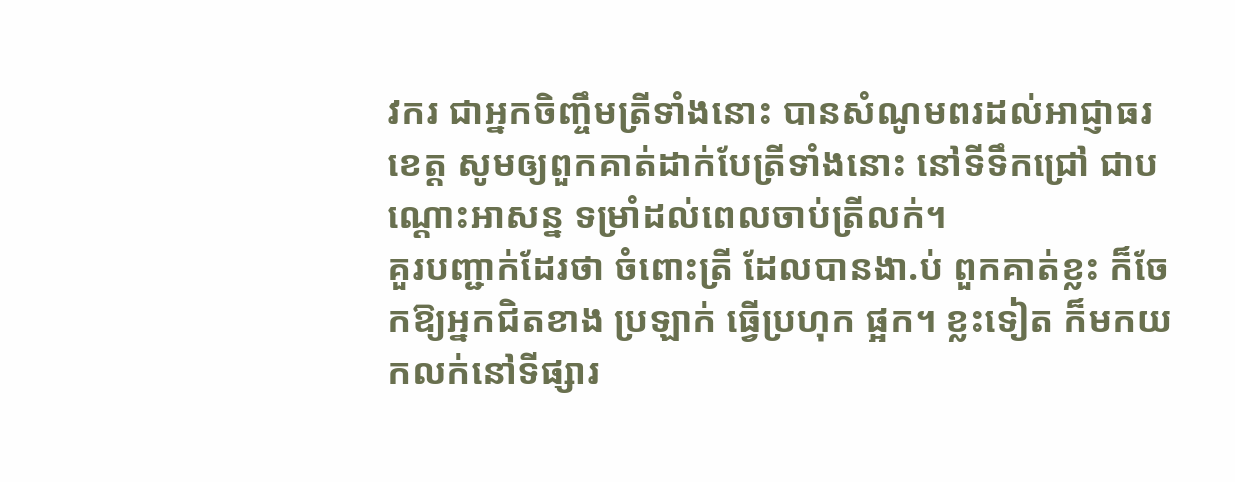វករ ជាអ្នកចិញ្ចឹមត្រីទាំងនោះ បានសំណូមពរដល់អាជ្ញាធរខេត្ត សូមឲ្យពួកគាត់ដាក់បែត្រីទាំងនោះ នៅទីទឹកជ្រៅ ជាបណ្ដោះអាសន្ន ទម្រាំដល់ពេលចាប់ត្រីលក់។
គួរបញ្ជាក់ដែរថា ចំពោះត្រី ដែលបានងា.ប់ ពួកគាត់ខ្លះ ក៏ចែកឱ្យអ្នកជិតខាង ប្រឡាក់ ធ្វើប្រហុក ផ្អក។ ខ្លះទៀត ក៏មកយកលក់នៅទីផ្សារ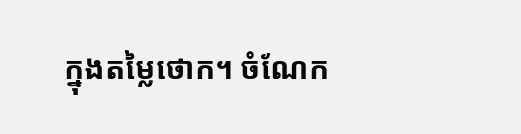ក្នុងតម្លៃថោក។ ចំណែក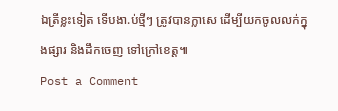ឯត្រីខ្លះទៀត ទើបងា.ប់ថ្មីៗ ត្រូវបានក្លាសេ ដើម្បីយកចូលលក់ក្នុងផ្សារ និងដឹកចេញ ទៅក្រៅខេត្ត៕
Post a Comment